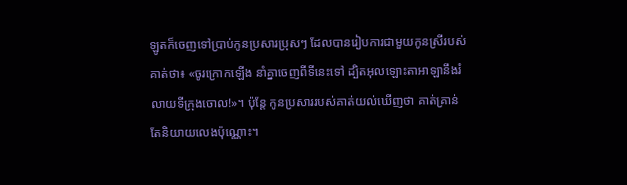ឡូតក៏ចេញទៅប្រាប់កូនប្រសារប្រុសៗ ដែលបានរៀបការជាមួយកូនស្រីរបស់គាត់ថា៖ «ចូរក្រោកឡើង នាំគ្នាចេញពីទីនេះទៅ ដ្បិតអុលឡោះតាអាឡានឹងរំលាយទីក្រុងចោល!»។ ប៉ុន្តែ កូនប្រសាររបស់គាត់យល់ឃើញថា គាត់គ្រាន់តែនិយាយលេងប៉ុណ្ណោះ។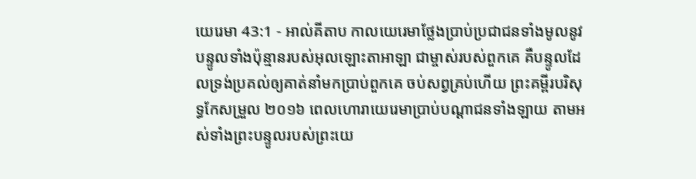យេរេមា 43:1 - អាល់គីតាប កាលយេរេមាថ្លែងប្រាប់ប្រជាជនទាំងមូលនូវបន្ទូលទាំងប៉ុន្មានរបស់អុលឡោះតាអាឡា ជាម្ចាស់របស់ពួកគេ គឺបន្ទូលដែលទ្រង់ប្រគល់ឲ្យគាត់នាំមកប្រាប់ពួកគេ ចប់សព្វគ្រប់ហើយ ព្រះគម្ពីរបរិសុទ្ធកែសម្រួល ២០១៦ ពេលហោរាយេរេមាប្រាប់បណ្ដាជនទាំងឡាយ តាមអស់ទាំងព្រះបន្ទូលរបស់ព្រះយេ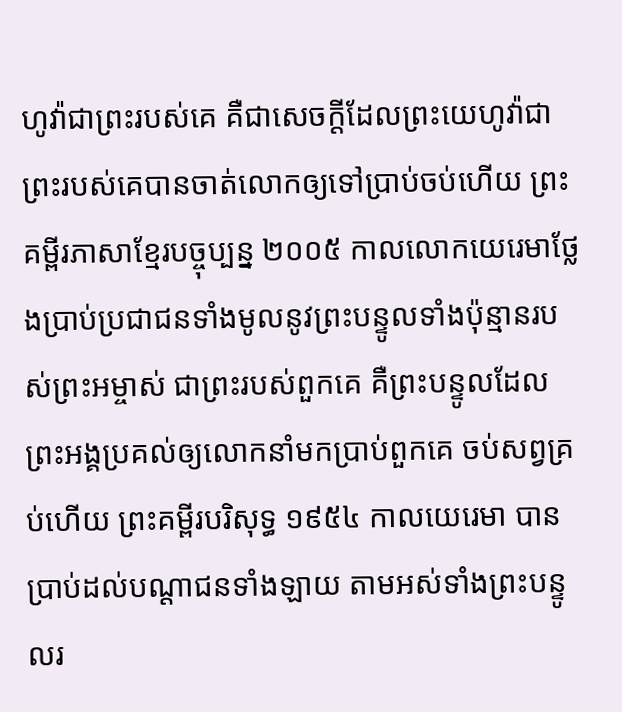ហូវ៉ាជាព្រះរបស់គេ គឺជាសេចក្ដីដែលព្រះយេហូវ៉ាជាព្រះរបស់គេបានចាត់លោកឲ្យទៅប្រាប់ចប់ហើយ ព្រះគម្ពីរភាសាខ្មែរបច្ចុប្បន្ន ២០០៥ កាលលោកយេរេមាថ្លែងប្រាប់ប្រជាជនទាំងមូលនូវព្រះបន្ទូលទាំងប៉ុន្មានរបស់ព្រះអម្ចាស់ ជាព្រះរបស់ពួកគេ គឺព្រះបន្ទូលដែលព្រះអង្គប្រគល់ឲ្យលោកនាំមកប្រាប់ពួកគេ ចប់សព្វគ្រប់ហើយ ព្រះគម្ពីរបរិសុទ្ធ ១៩៥៤ កាលយេរេមា បានប្រាប់ដល់បណ្តាជនទាំងឡាយ តាមអស់ទាំងព្រះបន្ទូលរ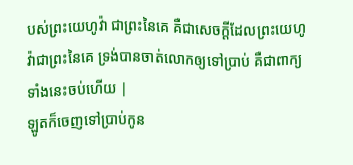បស់ព្រះយេហូវ៉ា ជាព្រះនៃគេ គឺជាសេចក្ដីដែលព្រះយេហូវ៉ាជាព្រះនៃគេ ទ្រង់បានចាត់លោកឲ្យទៅប្រាប់ គឺជាពាក្យទាំងនេះចប់ហើយ |
ឡូតក៏ចេញទៅប្រាប់កូន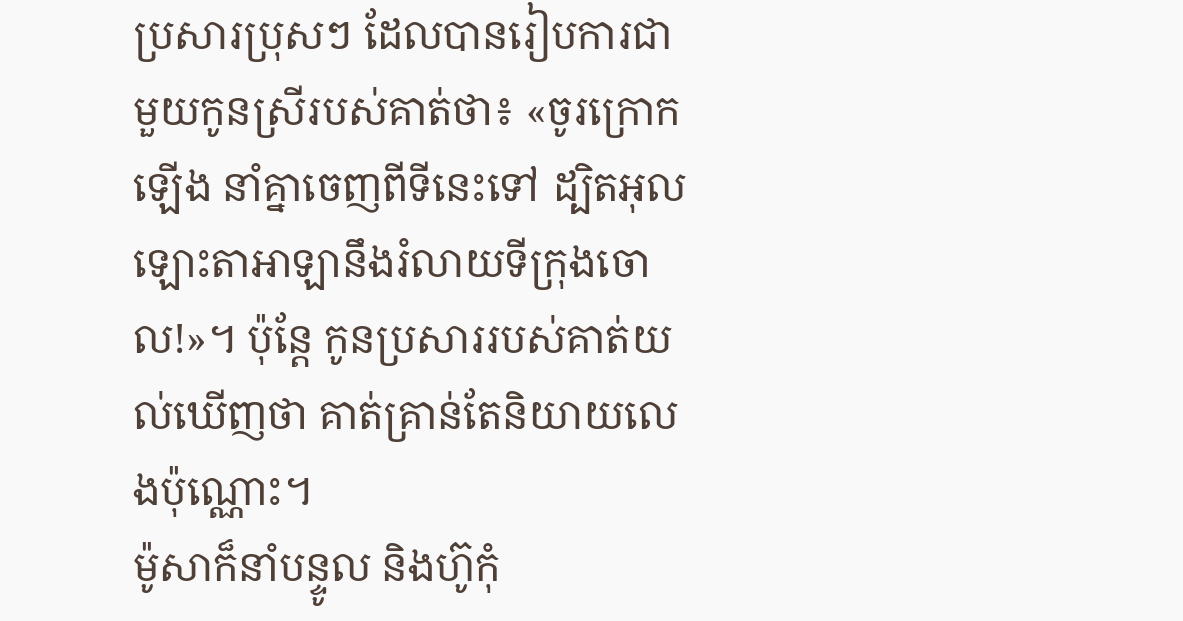ប្រសារប្រុសៗ ដែលបានរៀបការជាមួយកូនស្រីរបស់គាត់ថា៖ «ចូរក្រោកឡើង នាំគ្នាចេញពីទីនេះទៅ ដ្បិតអុលឡោះតាអាឡានឹងរំលាយទីក្រុងចោល!»។ ប៉ុន្តែ កូនប្រសាររបស់គាត់យល់ឃើញថា គាត់គ្រាន់តែនិយាយលេងប៉ុណ្ណោះ។
ម៉ូសាក៏នាំបន្ទូល និងហ៊ូកុំ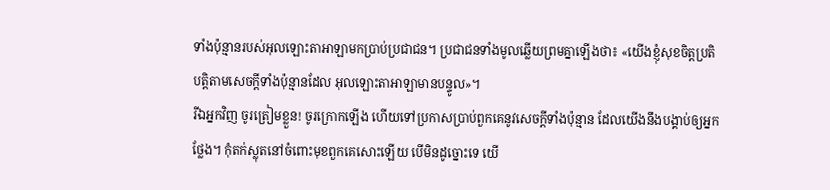ទាំងប៉ុន្មានរបស់អុលឡោះតាអាឡាមកប្រាប់ប្រជាជន។ ប្រជាជនទាំងមូលឆ្លើយព្រមគ្នាឡើងថា៖ «យើងខ្ញុំសុខចិត្តប្រតិបត្តិតាមសេចក្តីទាំងប៉ុន្មានដែល អុលឡោះតាអាឡាមានបន្ទូល»។
រីឯអ្នកវិញ ចូរត្រៀមខ្លួន! ចូរក្រោកឡើង ហើយទៅប្រកាសប្រាប់ពួកគេនូវសេចក្ដីទាំងប៉ុន្មាន ដែលយើងនឹងបង្គាប់ឲ្យអ្នកថ្លែង។ កុំតក់ស្លុតនៅចំពោះមុខពួកគេសោះឡើយ បើមិនដូច្នោះទេ យើ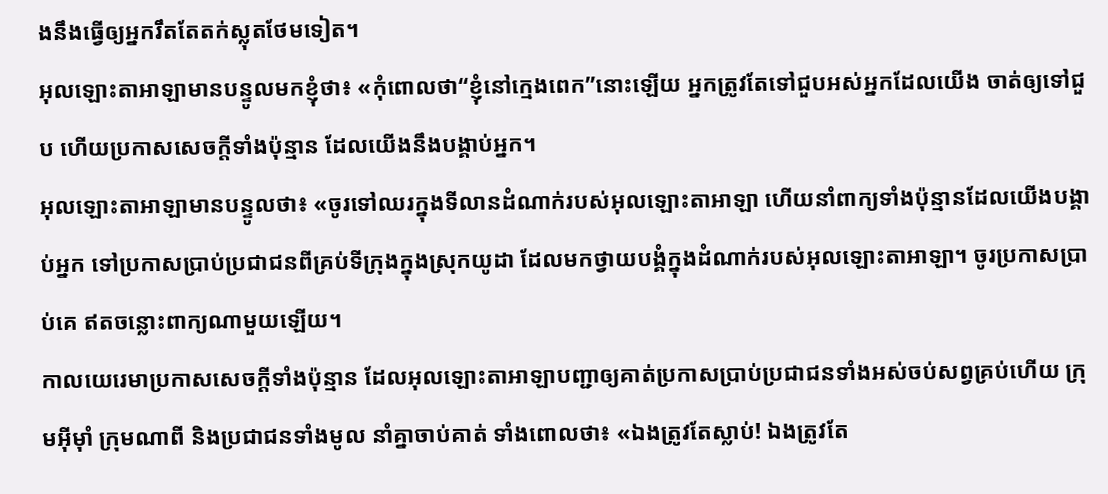ងនឹងធ្វើឲ្យអ្នករឹតតែតក់ស្លុតថែមទៀត។
អុលឡោះតាអាឡាមានបន្ទូលមកខ្ញុំថា៖ «កុំពោលថា“ខ្ញុំនៅក្មេងពេក”នោះឡើយ អ្នកត្រូវតែទៅជួបអស់អ្នកដែលយើង ចាត់ឲ្យទៅជួប ហើយប្រកាសសេចក្ដីទាំងប៉ុន្មាន ដែលយើងនឹងបង្គាប់អ្នក។
អុលឡោះតាអាឡាមានបន្ទូលថា៖ «ចូរទៅឈរក្នុងទីលានដំណាក់របស់អុលឡោះតាអាឡា ហើយនាំពាក្យទាំងប៉ុន្មានដែលយើងបង្គាប់អ្នក ទៅប្រកាសប្រាប់ប្រជាជនពីគ្រប់ទីក្រុងក្នុងស្រុកយូដា ដែលមកថ្វាយបង្គំក្នុងដំណាក់របស់អុលឡោះតាអាឡា។ ចូរប្រកាសប្រាប់គេ ឥតចន្លោះពាក្យណាមួយឡើយ។
កាលយេរេមាប្រកាសសេចក្ដីទាំងប៉ុន្មាន ដែលអុលឡោះតាអាឡាបញ្ជាឲ្យគាត់ប្រកាសប្រាប់ប្រជាជនទាំងអស់ចប់សព្វគ្រប់ហើយ ក្រុមអ៊ីមុាំ ក្រុមណាពី និងប្រជាជនទាំងមូល នាំគ្នាចាប់គាត់ ទាំងពោលថា៖ «ឯងត្រូវតែស្លាប់! ឯងត្រូវតែ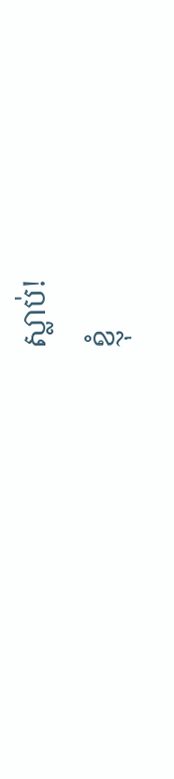ស្លាប់!
ខ្ញុំ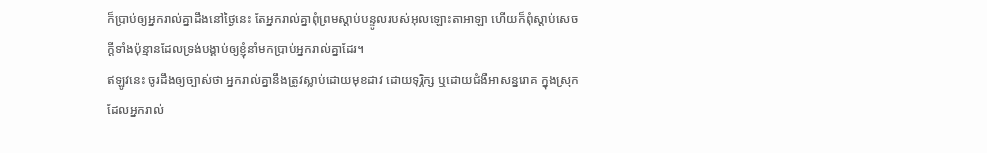ក៏ប្រាប់ឲ្យអ្នករាល់គ្នាដឹងនៅថ្ងៃនេះ តែអ្នករាល់គ្នាពុំព្រមស្ដាប់បន្ទូលរបស់អុលឡោះតាអាឡា ហើយក៏ពុំស្ដាប់សេចក្ដីទាំងប៉ុន្មានដែលទ្រង់បង្គាប់ឲ្យខ្ញុំនាំមកប្រាប់អ្នករាល់គ្នាដែរ។
ឥឡូវនេះ ចូរដឹងឲ្យច្បាស់ថា អ្នករាល់គ្នានឹងត្រូវស្លាប់ដោយមុខដាវ ដោយទុរ្ភិក្ស ឬដោយជំងឺអាសន្នរោគ ក្នុងស្រុកដែលអ្នករាល់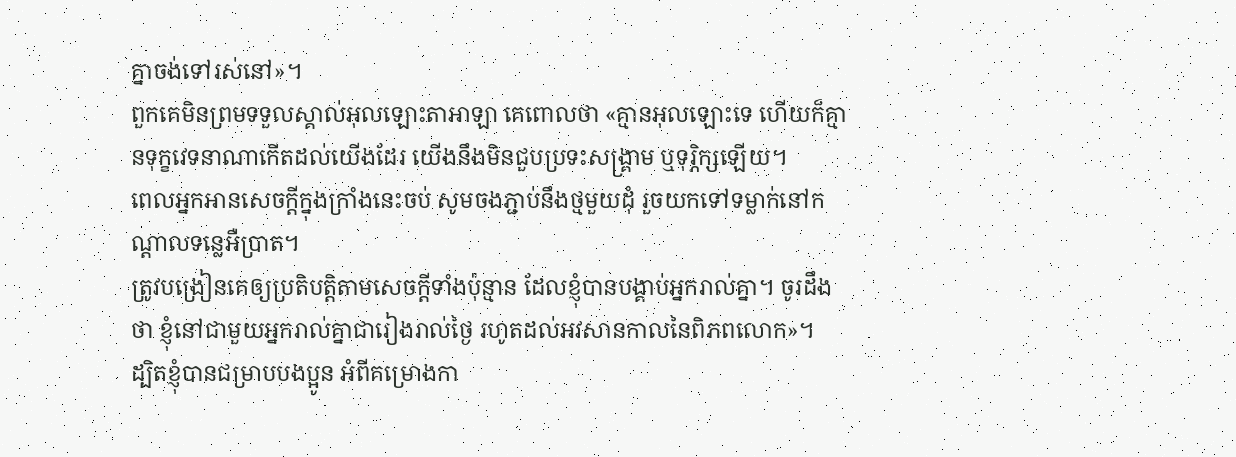គ្នាចង់ទៅរស់នៅ»។
ពួកគេមិនព្រមទទួលស្គាល់អុលឡោះតាអាឡា គេពោលថា «គ្មានអុលឡោះទេ ហើយក៏គ្មានទុក្ខវេទនាណាកើតដល់យើងដែរ យើងនឹងមិនជួបប្រទះសង្គ្រាម ឬទុរ្ភិក្សឡើយ។
ពេលអ្នកអានសេចក្ដីក្នុងក្រាំងនេះចប់ សូមចងភ្ជាប់នឹងថ្មមួយដុំ រួចយកទៅទម្លាក់នៅកណ្ដាលទន្លេអឺប្រាត។
ត្រូវបង្រៀនគេឲ្យប្រតិបត្ដិតាមសេចក្ដីទាំងប៉ុន្មាន ដែលខ្ញុំបានបង្គាប់អ្នករាល់គ្នា។ ចូរដឹងថា ខ្ញុំនៅជាមួយអ្នករាល់គ្នាជារៀងរាល់ថ្ងៃ រហូតដល់អវសានកាលនៃពិភពលោក»។
ដ្បិតខ្ញុំបានជម្រាបបងប្អូន អំពីគម្រោងកា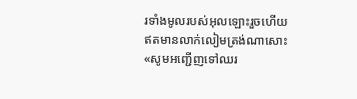រទាំងមូលរបស់អុលឡោះរួចហើយ ឥតមានលាក់លៀមត្រង់ណាសោះ
«សូមអញ្ជើញទៅឈរ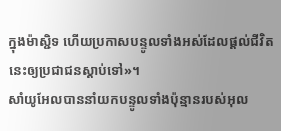ក្នុងម៉ាស្ជិទ ហើយប្រកាសបន្ទូលទាំងអស់ដែលផ្ដល់ជីវិតនេះឲ្យប្រជាជនស្ដាប់ទៅ»។
សាំយូអែលបាននាំយកបន្ទូលទាំងប៉ុន្មានរបស់អុល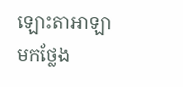ឡោះតាអាឡា មកថ្លែង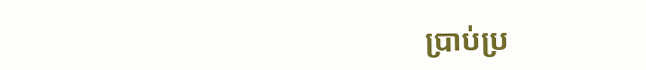ប្រាប់ប្រ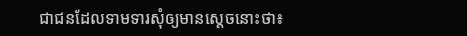ជាជនដែលទាមទារសុំឲ្យមានស្តេចនោះថា៖